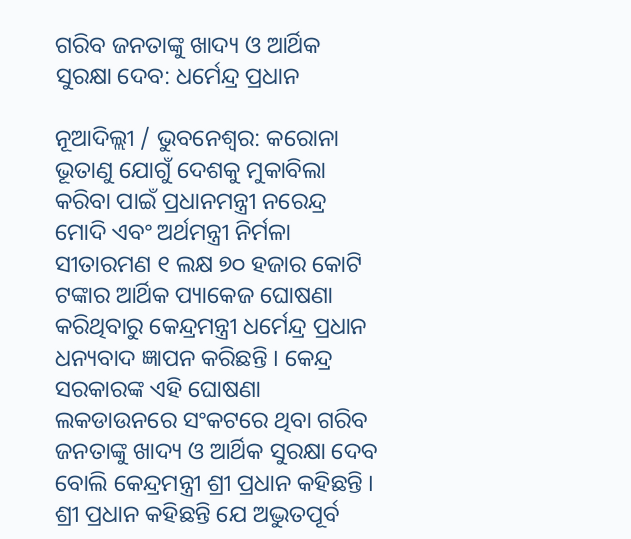ଗରିବ ଜନତାଙ୍କୁ ଖାଦ୍ୟ ଓ ଆର୍ଥିକ ସୁରକ୍ଷା ଦେବ: ଧର୍ମେନ୍ଦ୍ର ପ୍ରଧାନ

ନୂଆଦିଲ୍ଲୀ / ଭୁବନେଶ୍ୱର: କରୋନା ଭୂତାଣୁ ଯୋଗୁଁ ଦେଶକୁ ମୁକାବିଲା କରିବା ପାଇଁ ପ୍ରଧାନମନ୍ତ୍ରୀ ନରେନ୍ଦ୍ର ମୋଦି ଏବଂ ଅର୍ଥମନ୍ତ୍ରୀ ନିର୍ମଳା ସୀତାରମଣ ୧ ଲକ୍ଷ ୭୦ ହଜାର କୋଟି ଟଙ୍କାର ଆର୍ଥିକ ପ୍ୟାକେଜ ଘୋଷଣା କରିଥିବାରୁ କେନ୍ଦ୍ରମନ୍ତ୍ରୀ ଧର୍ମେନ୍ଦ୍ର ପ୍ରଧାନ ଧନ୍ୟବାଦ ଜ୍ଞାପନ କରିଛନ୍ତି । କେନ୍ଦ୍ର ସରକାରଙ୍କ ଏହି ଘୋଷଣା ଲକଡାଉନରେ ସଂକଟରେ ଥିବା ଗରିବ ଜନତାଙ୍କୁ ଖାଦ୍ୟ ଓ ଆର୍ଥିକ ସୁରକ୍ଷା ଦେବ ବୋଲି କେନ୍ଦ୍ରମନ୍ତ୍ରୀ ଶ୍ରୀ ପ୍ରଧାନ କହିଛନ୍ତି ।
ଶ୍ରୀ ପ୍ରଧାନ କହିଛନ୍ତି ଯେ ଅଦ୍ଭୁତପୂର୍ବ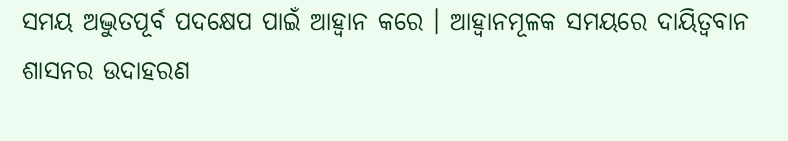ସମୟ ଅଦ୍ଭୁତପୂର୍ବ ପଦକ୍ଷେପ ପାଇଁ ଆହ୍ୱାନ କରେ । ଆହ୍ୱାନମୂଳକ ସମୟରେ ଦାୟିତ୍ୱବାନ ଶାସନର ଉଦାହରଣ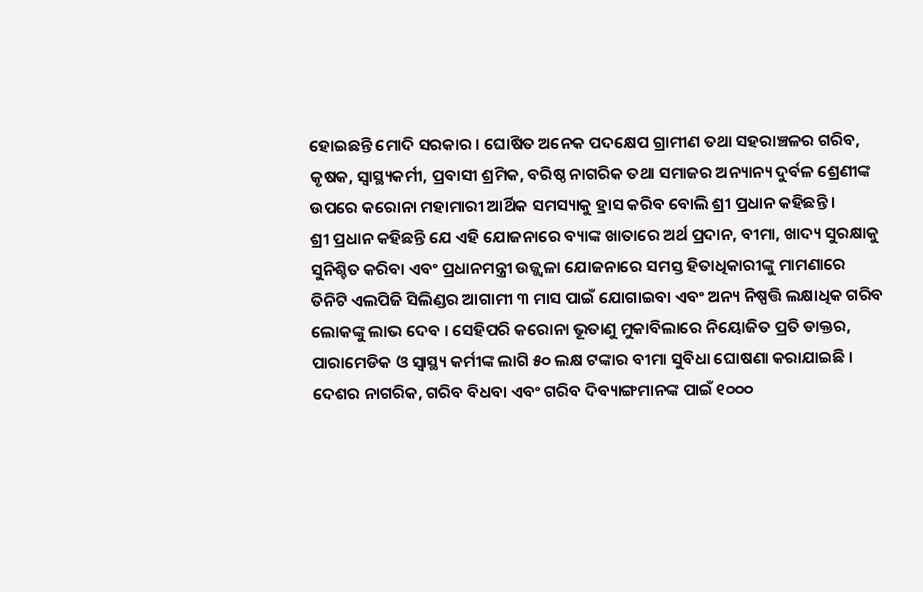ହୋଇଛନ୍ତି ମୋଦି ସରକାର । ଘୋଷିତ ଅନେକ ପଦକ୍ଷେପ ଗ୍ରାମୀଣ ତଥା ସହରାଞ୍ଚଳର ଗରିବ, କୃଷକ, ସ୍ୱାସ୍ଥ୍ୟକର୍ମୀ, ପ୍ରବାସୀ ଶ୍ରମିକ, ବରିଷ୍ଠ ନାଗରିକ ତଥା ସମାଜର ଅନ୍ୟାନ୍ୟ ଦୁର୍ବଳ ଶ୍ରେଣୀଙ୍କ ଉପରେ କରୋନା ମହାମାରୀ ଆର୍ଥିକ ସମସ୍ୟାକୁ ହ୍ରାସ କରିବ ବୋଲି ଶ୍ରୀ ପ୍ରଧାନ କହିଛନ୍ତି ।
ଶ୍ରୀ ପ୍ରଧାନ କହିଛନ୍ତି ଯେ ଏହି ଯୋଜନାରେ ବ୍ୟାଙ୍କ ଖାତାରେ ଅର୍ଥ ପ୍ରଦାନ, ବୀମା, ଖାଦ୍ୟ ସୁରକ୍ଷାକୁ ସୁନିଶ୍ଚିତ କରିବା ଏବଂ ପ୍ରଧାନମନ୍ତ୍ରୀ ଉଜ୍ଜ୍ୱଳା ଯୋଜନାରେ ସମସ୍ତ ହିତାଧିକାରୀଙ୍କୁ ମାମଣାରେ ତିନିଟି ଏଲପିଜି ସିଲିଣ୍ଡର ଆଗାମୀ ୩ ମାସ ପାଇଁ ଯୋଗାଇବା ଏବଂ ଅନ୍ୟ ନିଷ୍ପତ୍ତି ଲକ୍ଷାଧିକ ଗରିବ ଲୋକଙ୍କୁ ଲାଭ ଦେବ । ସେହିପରି କରୋନା ଭୂତାଣୁ ମୁକାବିଲାରେ ନିୟୋଜିତ ପ୍ରତି ଡାକ୍ତର, ପାରାମେଡିକ ଓ ସ୍ୱାସ୍ଥ୍ୟ କର୍ମୀଙ୍କ ଲାଗି ୫୦ ଲକ୍ଷ ଟଙ୍କାର ବୀମା ସୁବିଧା ଘୋଷଣା କରାଯାଇଛି । ଦେଶର ନାଗରିକ, ଗରିବ ବିଧବା ଏବଂ ଗରିବ ଦିବ୍ୟାଙ୍ଗମାନଙ୍କ ପାଇଁ ୧୦୦୦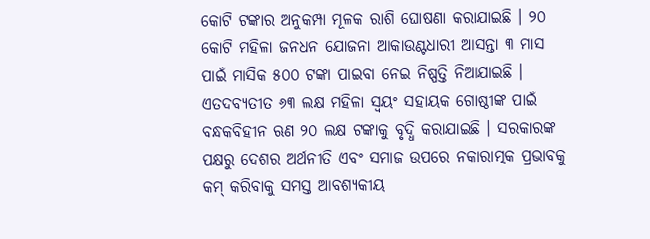କୋଟି ଟଙ୍କାର ଅନୁକମ୍ପା ମୂଳକ ରାଶି ଘୋଷଣା କରାଯାଇଛି । ୨୦ କୋଟି ମହିଳା ଜନଧନ ଯୋଜନା ଆକାଉଣ୍ଟଧାରୀ ଆସନ୍ତା ୩ ମାସ ପାଇଁ ମାସିକ ୫୦୦ ଟଙ୍କା ପାଇବା ନେଇ ନିଷ୍ପତ୍ତି ନିଆଯାଇଛି । ଏତଦବ୍ୟତୀତ ୬୩ ଲକ୍ଷ ମହିଳା ସ୍ୱୟଂ ସହାୟକ ଗୋଷ୍ଠୀଙ୍କ ପାଇଁ ବନ୍ଧକବିହୀନ ଋଣ ୨୦ ଲକ୍ଷ ଟଙ୍କାକୁ ବୃଦ୍ଧି କରାଯାଇଛି । ସରକାରଙ୍କ ପକ୍ଷରୁ ଦେଶର ଅର୍ଥନୀତି ଏବଂ ସମାଜ ଉପରେ ନକାରାତ୍ମକ ପ୍ରଭାବକୁ କମ୍ କରିବାକୁ ସମସ୍ତ ଆବଶ୍ୟକୀୟ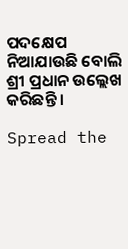ପଦକ୍ଷେପ ନିଆଯାଉଛି ବୋଲି ଶ୍ରୀ ପ୍ରଧାନ ଉଲ୍ଲେଖ କରିଛନ୍ତି ।

Spread the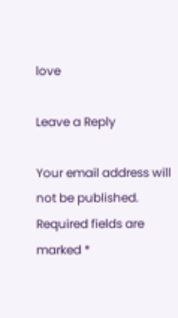love

Leave a Reply

Your email address will not be published. Required fields are marked *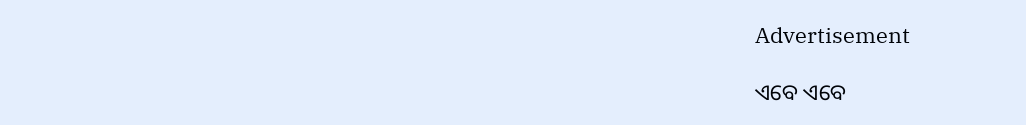Advertisement

ଏବେ ଏବେ